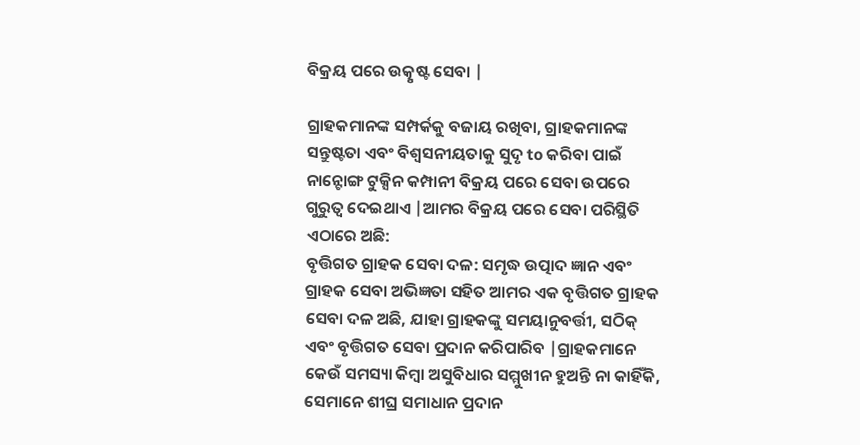ବିକ୍ରୟ ପରେ ଉତ୍କୃଷ୍ଟ ସେବା |

ଗ୍ରାହକମାନଙ୍କ ସମ୍ପର୍କକୁ ବଜାୟ ରଖିବା, ଗ୍ରାହକମାନଙ୍କ ସନ୍ତୁଷ୍ଟତା ଏବଂ ବିଶ୍ୱସନୀୟତାକୁ ସୁଦୃ to କରିବା ପାଇଁ ନାନ୍ଟୋଙ୍ଗ ଟୁକ୍ସିନ କମ୍ପାନୀ ବିକ୍ରୟ ପରେ ସେବା ଉପରେ ଗୁରୁତ୍ୱ ଦେଇଥାଏ |ଆମର ବିକ୍ରୟ ପରେ ସେବା ପରିସ୍ଥିତି ଏଠାରେ ଅଛି:
ବୃତ୍ତିଗତ ଗ୍ରାହକ ସେବା ଦଳ: ସମୃଦ୍ଧ ଉତ୍ପାଦ ଜ୍ଞାନ ଏବଂ ଗ୍ରାହକ ସେବା ଅଭିଜ୍ଞତା ସହିତ ଆମର ଏକ ବୃତ୍ତିଗତ ଗ୍ରାହକ ସେବା ଦଳ ଅଛି, ଯାହା ଗ୍ରାହକଙ୍କୁ ସମୟାନୁବର୍ତ୍ତୀ, ସଠିକ୍ ଏବଂ ବୃତ୍ତିଗତ ସେବା ପ୍ରଦାନ କରିପାରିବ |ଗ୍ରାହକମାନେ କେଉଁ ସମସ୍ୟା କିମ୍ବା ଅସୁବିଧାର ସମ୍ମୁଖୀନ ହୁଅନ୍ତି ନା କାହିଁକି, ସେମାନେ ଶୀଘ୍ର ସମାଧାନ ପ୍ରଦାନ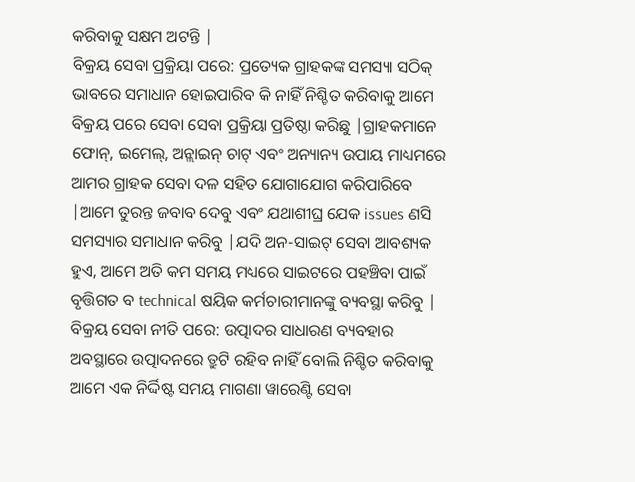କରିବାକୁ ସକ୍ଷମ ଅଟନ୍ତି |
ବିକ୍ରୟ ସେବା ପ୍ରକ୍ରିୟା ପରେ: ପ୍ରତ୍ୟେକ ଗ୍ରାହକଙ୍କ ସମସ୍ୟା ସଠିକ୍ ଭାବରେ ସମାଧାନ ହୋଇପାରିବ କି ନାହିଁ ନିଶ୍ଚିତ କରିବାକୁ ଆମେ ବିକ୍ରୟ ପରେ ସେବା ସେବା ପ୍ରକ୍ରିୟା ପ୍ରତିଷ୍ଠା କରିଛୁ |ଗ୍ରାହକମାନେ ଫୋନ୍, ଇମେଲ୍, ଅନ୍ଲାଇନ୍ ଚାଟ୍ ଏବଂ ଅନ୍ୟାନ୍ୟ ଉପାୟ ମାଧ୍ୟମରେ ଆମର ଗ୍ରାହକ ସେବା ଦଳ ସହିତ ଯୋଗାଯୋଗ କରିପାରିବେ |ଆମେ ତୁରନ୍ତ ଜବାବ ଦେବୁ ଏବଂ ଯଥାଶୀଘ୍ର ଯେକ issues ଣସି ସମସ୍ୟାର ସମାଧାନ କରିବୁ |ଯଦି ଅନ-ସାଇଟ୍ ସେବା ଆବଶ୍ୟକ ହୁଏ, ଆମେ ଅତି କମ ସମୟ ମଧ୍ୟରେ ସାଇଟରେ ପହଞ୍ଚିବା ପାଇଁ ବୃତ୍ତିଗତ ବ technical ଷୟିକ କର୍ମଚାରୀମାନଙ୍କୁ ବ୍ୟବସ୍ଥା କରିବୁ |
ବିକ୍ରୟ ସେବା ନୀତି ପରେ: ଉତ୍ପାଦର ସାଧାରଣ ବ୍ୟବହାର ଅବସ୍ଥାରେ ଉତ୍ପାଦନରେ ତ୍ରୁଟି ରହିବ ନାହିଁ ବୋଲି ନିଶ୍ଚିତ କରିବାକୁ ଆମେ ଏକ ନିର୍ଦ୍ଦିଷ୍ଟ ସମୟ ମାଗଣା ୱାରେଣ୍ଟି ସେବା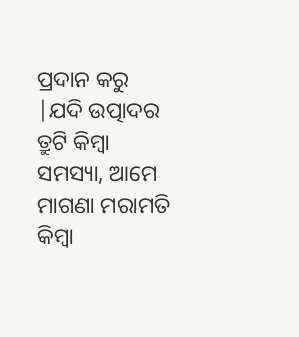ପ୍ରଦାନ କରୁ |ଯଦି ଉତ୍ପାଦର ତ୍ରୁଟି କିମ୍ବା ସମସ୍ୟା, ଆମେ ମାଗଣା ମରାମତି କିମ୍ବା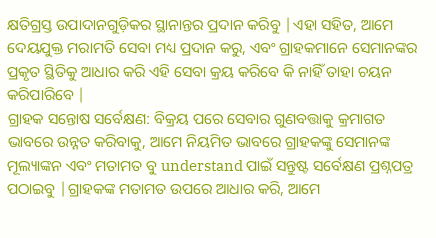କ୍ଷତିଗ୍ରସ୍ତ ଉପାଦାନଗୁଡ଼ିକର ସ୍ଥାନାନ୍ତର ପ୍ରଦାନ କରିବୁ |ଏହା ସହିତ, ଆମେ ଦେୟଯୁକ୍ତ ମରାମତି ସେବା ମଧ୍ୟ ପ୍ରଦାନ କରୁ, ଏବଂ ଗ୍ରାହକମାନେ ସେମାନଙ୍କର ପ୍ରକୃତ ସ୍ଥିତିକୁ ଆଧାର କରି ଏହି ସେବା କ୍ରୟ କରିବେ କି ନାହିଁ ତାହା ଚୟନ କରିପାରିବେ |
ଗ୍ରାହକ ସନ୍ତୋଷ ସର୍ବେକ୍ଷଣ: ବିକ୍ରୟ ପରେ ସେବାର ଗୁଣବତ୍ତାକୁ କ୍ରମାଗତ ଭାବରେ ଉନ୍ନତ କରିବାକୁ, ଆମେ ନିୟମିତ ଭାବରେ ଗ୍ରାହକଙ୍କୁ ସେମାନଙ୍କ ମୂଲ୍ୟାଙ୍କନ ଏବଂ ମତାମତ ବୁ understand ପାଇଁ ସନ୍ତୁଷ୍ଟ ସର୍ବେକ୍ଷଣ ପ୍ରଶ୍ନପତ୍ର ପଠାଇବୁ |ଗ୍ରାହକଙ୍କ ମତାମତ ଉପରେ ଆଧାର କରି, ଆମେ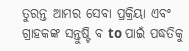ତୁରନ୍ତ ଆମର ସେବା ପ୍ରକ୍ରିୟା ଏବଂ ଗ୍ରାହକଙ୍କ ସନ୍ତୁଷ୍ଟି ବ to ପାଇଁ ପଦ୍ଧତିକୁ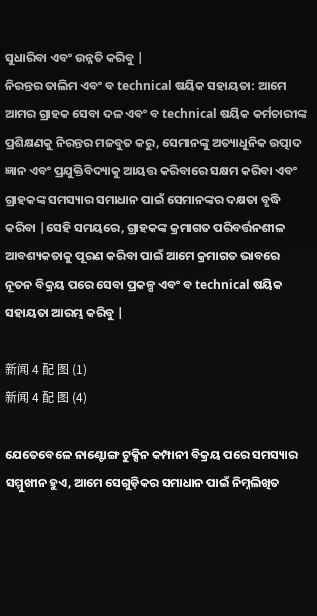ସୁଧାରିବା ଏବଂ ଉନ୍ନତି କରିବୁ |
ନିରନ୍ତର ତାଲିମ ଏବଂ ବ technical ଷୟିକ ସହାୟତା: ଆମେ ଆମର ଗ୍ରାହକ ସେବା ଦଳ ଏବଂ ବ technical ଷୟିକ କର୍ମଚାରୀଙ୍କ ପ୍ରଶିକ୍ଷଣକୁ ନିରନ୍ତର ମଜବୁତ କରୁ, ସେମାନଙ୍କୁ ଅତ୍ୟାଧୁନିକ ଉତ୍ପାଦ ଜ୍ଞାନ ଏବଂ ପ୍ରଯୁକ୍ତିବିଦ୍ୟାକୁ ଆୟତ୍ତ କରିବାରେ ସକ୍ଷମ କରିବା ଏବଂ ଗ୍ରାହକଙ୍କ ସମସ୍ୟାର ସମାଧାନ ପାଇଁ ସେମାନଙ୍କର ଦକ୍ଷତା ବୃଦ୍ଧି କରିବା |ସେହି ସମୟରେ, ଗ୍ରାହକଙ୍କ କ୍ରମାଗତ ପରିବର୍ତ୍ତନଶୀଳ ଆବଶ୍ୟକତାକୁ ପୂରଣ କରିବା ପାଇଁ ଆମେ କ୍ରମାଗତ ଭାବରେ ନୂତନ ବିକ୍ରୟ ପରେ ସେବା ପ୍ରକଳ୍ପ ଏବଂ ବ technical ଷୟିକ ସହାୟତା ଆରମ୍ଭ କରିବୁ |

新闻 4 配 图 (1)
新闻 4 配 图 (4)

ଯେତେବେଳେ ନାଣ୍ଟୋଙ୍ଗ ଟୁକ୍ସିନ କମ୍ପାନୀ ବିକ୍ରୟ ପରେ ସମସ୍ୟାର ସମ୍ମୁଖୀନ ହୁଏ, ଆମେ ସେଗୁଡ଼ିକର ସମାଧାନ ପାଇଁ ନିମ୍ନଲିଖିତ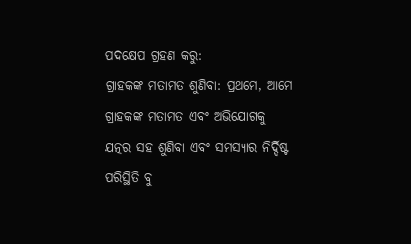ପଦକ୍ଷେପ ଗ୍ରହଣ କରୁ:
ଗ୍ରାହକଙ୍କ ମତାମତ ଶୁଣିବା: ପ୍ରଥମେ, ଆମେ ଗ୍ରାହକଙ୍କ ମତାମତ ଏବଂ ଅଭିଯୋଗକୁ ଯତ୍ନର ସହ ଶୁଣିବା ଏବଂ ସମସ୍ୟାର ନିର୍ଦ୍ଦିଷ୍ଟ ପରିସ୍ଥିତି ବୁ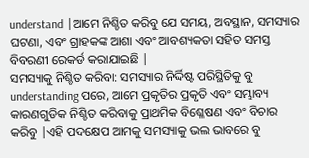understand |ଆମେ ନିଶ୍ଚିତ କରିବୁ ଯେ ସମୟ, ଅବସ୍ଥାନ, ସମସ୍ୟାର ଘଟଣା, ଏବଂ ଗ୍ରାହକଙ୍କ ଆଶା ଏବଂ ଆବଶ୍ୟକତା ସହିତ ସମସ୍ତ ବିବରଣୀ ରେକର୍ଡ କରାଯାଇଛି |
ସମସ୍ୟାକୁ ନିଶ୍ଚିତ କରିବା: ସମସ୍ୟାର ନିର୍ଦ୍ଦିଷ୍ଟ ପରିସ୍ଥିତିକୁ ବୁ understanding ପରେ, ଆମେ ପ୍ରକୃତିର ପ୍ରକୃତି ଏବଂ ସମ୍ଭାବ୍ୟ କାରଣଗୁଡିକ ନିଶ୍ଚିତ କରିବାକୁ ପ୍ରାଥମିକ ବିଶ୍ଳେଷଣ ଏବଂ ବିଚାର କରିବୁ |ଏହି ପଦକ୍ଷେପ ଆମକୁ ସମସ୍ୟାକୁ ଭଲ ଭାବରେ ବୁ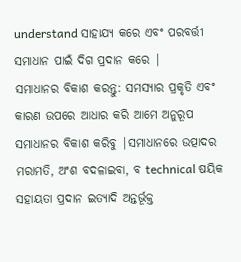understand ସାହାଯ୍ୟ କରେ ଏବଂ ପରବର୍ତ୍ତୀ ସମାଧାନ ପାଇଁ ଦିଗ ପ୍ରଦାନ କରେ |
ସମାଧାନର ବିକାଶ କରନ୍ତୁ: ସମସ୍ୟାର ପ୍ରକୃତି ଏବଂ କାରଣ ଉପରେ ଆଧାର କରି ଆମେ ଅନୁରୂପ ସମାଧାନର ବିକାଶ କରିବୁ |ସମାଧାନରେ ଉତ୍ପାଦର ମରାମତି, ଅଂଶ ବଦଳାଇବା, ବ technical ଷୟିକ ସହାୟତା ପ୍ରଦାନ ଇତ୍ୟାଦି ଅନ୍ତର୍ଭୂକ୍ତ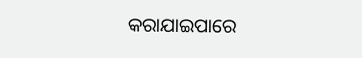କରାଯାଇପାରେ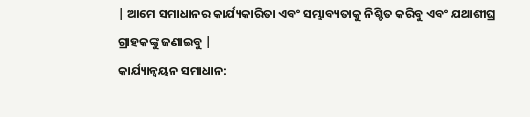| ଆମେ ସମାଧାନର କାର୍ଯ୍ୟକାରିତା ଏବଂ ସମ୍ଭାବ୍ୟତାକୁ ନିଶ୍ଚିତ କରିବୁ ଏବଂ ଯଥାଶୀଘ୍ର ଗ୍ରାହକଙ୍କୁ ଜଣାଇବୁ |
କାର୍ଯ୍ୟାନ୍ୱୟନ ସମାଧାନ: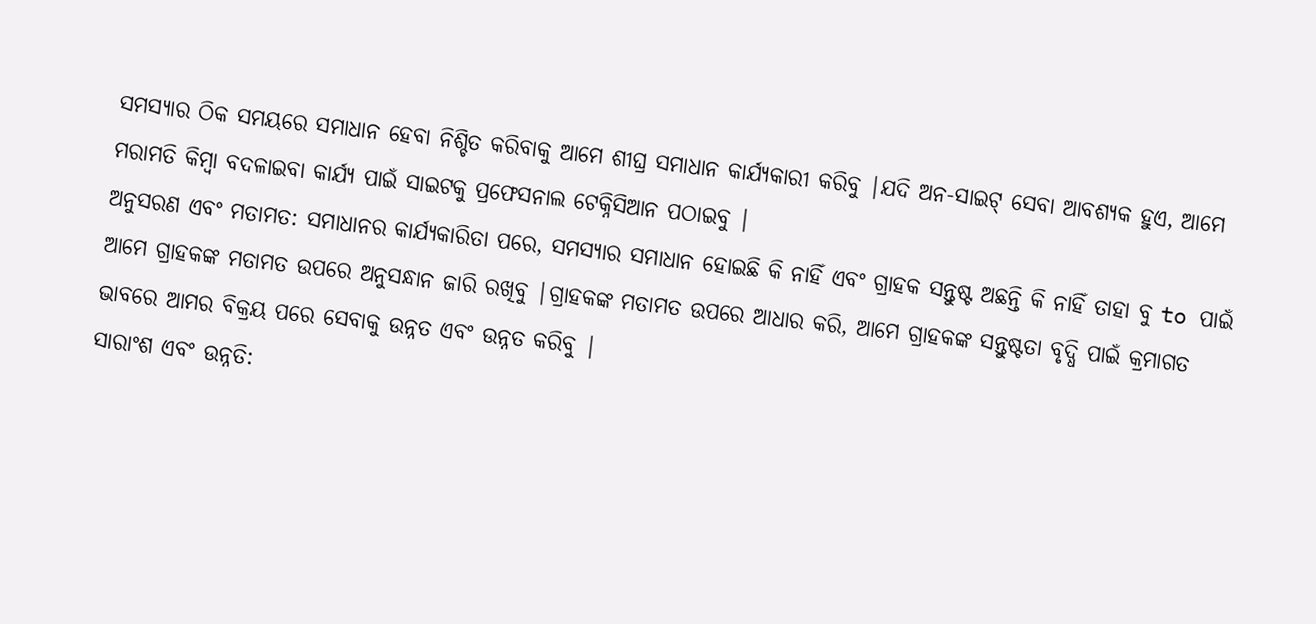ସମସ୍ୟାର ଠିକ ସମୟରେ ସମାଧାନ ହେବା ନିଶ୍ଚିତ କରିବାକୁ ଆମେ ଶୀଘ୍ର ସମାଧାନ କାର୍ଯ୍ୟକାରୀ କରିବୁ |ଯଦି ଅନ-ସାଇଟ୍ ସେବା ଆବଶ୍ୟକ ହୁଏ, ଆମେ ମରାମତି କିମ୍ବା ବଦଳାଇବା କାର୍ଯ୍ୟ ପାଇଁ ସାଇଟକୁ ପ୍ରଫେସନାଲ ଟେକ୍ନିସିଆନ ପଠାଇବୁ |
ଅନୁସରଣ ଏବଂ ମତାମତ: ସମାଧାନର କାର୍ଯ୍ୟକାରିତା ପରେ, ସମସ୍ୟାର ସମାଧାନ ହୋଇଛି କି ନାହିଁ ଏବଂ ଗ୍ରାହକ ସନ୍ତୁଷ୍ଟ ଅଛନ୍ତି କି ନାହିଁ ତାହା ବୁ to ପାଇଁ ଆମେ ଗ୍ରାହକଙ୍କ ମତାମତ ଉପରେ ଅନୁସନ୍ଧାନ ଜାରି ରଖିବୁ |ଗ୍ରାହକଙ୍କ ମତାମତ ଉପରେ ଆଧାର କରି, ଆମେ ଗ୍ରାହକଙ୍କ ସନ୍ତୁଷ୍ଟତା ବୃଦ୍ଧି ପାଇଁ କ୍ରମାଗତ ଭାବରେ ଆମର ବିକ୍ରୟ ପରେ ସେବାକୁ ଉନ୍ନତ ଏବଂ ଉନ୍ନତ କରିବୁ |
ସାରାଂଶ ଏବଂ ଉନ୍ନତି: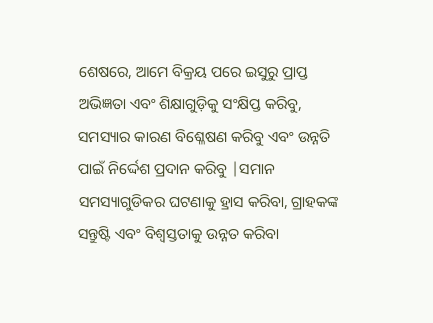ଶେଷରେ, ଆମେ ବିକ୍ରୟ ପରେ ଇସୁରୁ ପ୍ରାପ୍ତ ଅଭିଜ୍ଞତା ଏବଂ ଶିକ୍ଷାଗୁଡ଼ିକୁ ସଂକ୍ଷିପ୍ତ କରିବୁ, ସମସ୍ୟାର କାରଣ ବିଶ୍ଳେଷଣ କରିବୁ ଏବଂ ଉନ୍ନତି ପାଇଁ ନିର୍ଦ୍ଦେଶ ପ୍ରଦାନ କରିବୁ |ସମାନ ସମସ୍ୟାଗୁଡିକର ଘଟଣାକୁ ହ୍ରାସ କରିବା, ଗ୍ରାହକଙ୍କ ସନ୍ତୁଷ୍ଟି ଏବଂ ବିଶ୍ୱସ୍ତତାକୁ ଉନ୍ନତ କରିବା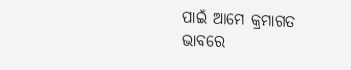ପାଇଁ ଆମେ କ୍ରମାଗତ ଭାବରେ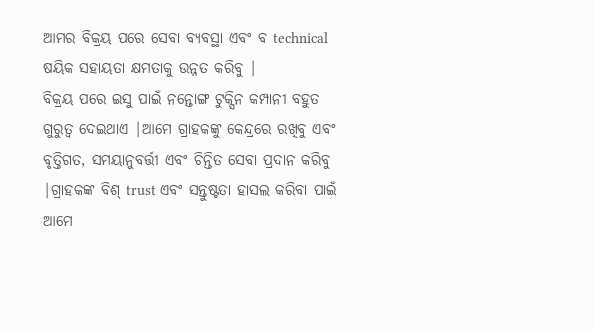ଆମର ବିକ୍ରୟ ପରେ ସେବା ବ୍ୟବସ୍ଥା ଏବଂ ବ technical ଷୟିକ ସହାୟତା କ୍ଷମତାକୁ ଉନ୍ନତ କରିବୁ |
ବିକ୍ରୟ ପରେ ଇସୁ ପାଇଁ ନନ୍ତୋଙ୍ଗ ଟୁକ୍ସିନ କମ୍ପାନୀ ବହୁତ ଗୁରୁତ୍ୱ ଦେଇଥାଏ |ଆମେ ଗ୍ରାହକଙ୍କୁ କେନ୍ଦ୍ରରେ ରଖିବୁ ଏବଂ ବୃତ୍ତିଗତ, ସମୟାନୁବର୍ତ୍ତୀ ଏବଂ ଚିନ୍ତିତ ସେବା ପ୍ରଦାନ କରିବୁ |ଗ୍ରାହକଙ୍କ ବିଶ୍ trust ଏବଂ ସନ୍ତୁଷ୍ଟତା ହାସଲ କରିବା ପାଇଁ ଆମେ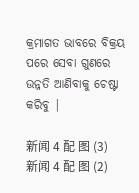କ୍ରମାଗତ ଭାବରେ ବିକ୍ରୟ ପରେ ସେବା ଗୁଣରେ ଉନ୍ନତି ଆଣିବାକୁ ଚେଷ୍ଟା କରିବୁ |

新闻 4 配 图 (3)
新闻 4 配 图 (2)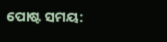ପୋଷ୍ଟ ସମୟ: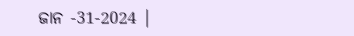ଜାନ -31-2024 |